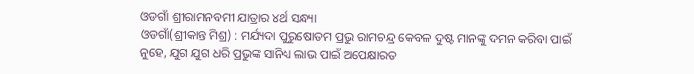ଓଡଗାଁ ଶ୍ରୀରାମନବମୀ ଯାତ୍ରାର ୪ର୍ଥ ସନ୍ଧ୍ୟା
ଓଡଗାଁ(ଶ୍ରୀକାନ୍ତ ମିଶ୍ର) : ମର୍ଯ୍ୟଦା ପୁରୁଷୋତମ ପ୍ରଭୁ ରାମଚନ୍ଦ୍ର କେବଳ ଦୁଷ୍ଟ ମାନଙ୍କୁ ଦମନ କରିବା ପାଇଁ ନୁହେ, ଯୁଗ ଯୁଗ ଧରି ପ୍ରଭୁଙ୍କ ସାନିଧ୍ୟ ଲାଭ ପାଇଁ ଅପେକ୍ଷାରତ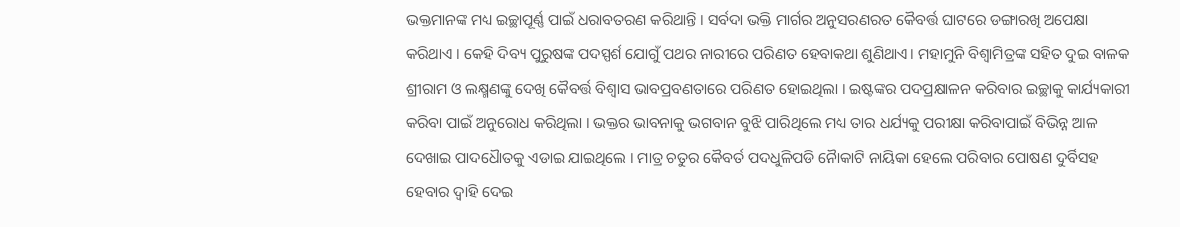ଭକ୍ତମାନଙ୍କ ମଧ୍ୟ ଇଚ୍ଛାପୂର୍ଣ୍ଣ ପାଇଁ ଧରାବତରଣ କରିଥାନ୍ତି । ସର୍ବଦା ଭକ୍ତି ମାର୍ଗର ଅନୁସରଣରତ କୈବର୍ତ୍ତ ଘାଟରେ ଡଙ୍ଗାରଖି ଅପେକ୍ଷା କରିଥାଏ । କେହି ଦିବ୍ୟ ପୁରୁଷଙ୍କ ପଦସ୍ପର୍ଶ ଯୋଗୁଁ ପଥର ନାରୀରେ ପରିଣତ ହେବାକଥା ଶୁଣିଥାଏ। ମହାମୁନି ବିଶ୍ୱାମିତ୍ରଙ୍କ ସହିତ ଦୁଇ ବାଳକ ଶ୍ରୀରାମ ଓ ଲକ୍ଷ୍ମଣଙ୍କୁ ଦେଖି କୈବର୍ତ୍ତ ବିଶ୍ୱାସ ଭାବପ୍ରବଣତାରେ ପରିଣତ ହୋଇଥିଲା । ଇଷ୍ଟଙ୍କର ପଦପ୍ରକ୍ଷାଳନ କରିବାର ଇଚ୍ଛାକୁ କାର୍ଯ୍ୟକାରୀ କରିବା ପାଇଁ ଅନୁରୋଧ କରିଥିଲା । ଭକ୍ତର ଭାବନାକୁ ଭଗବାନ ବୁଝି ପାରିଥିଲେ ମଧ୍ୟ ତାର ଧର୍ଯ୍ୟକୁ ପରୀକ୍ଷା କରିବାପାଇଁ ବିଭିନ୍ନ ଆଳ ଦେଖାଇ ପାଦଧୈାତକୁ ଏଡାଇ ଯାଇଥିଲେ । ମାତ୍ର ଚତୁର କୈବର୍ତ ପଦଧୁଳିପଡି ନୈାକାଟି ନାୟିକା ହେଲେ ପରିବାର ପୋଷଣ ଦୁର୍ବିସହ ହେବାର ଦ୍ୱାହି ଦେଇ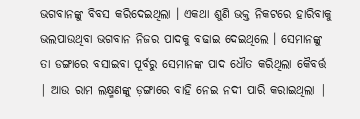ଭଗବାନଙ୍କୁ ବିବସ କରିଦେଇଥିଲା । ଏକଥା ଶୁଣି ଭକ୍ତ ନିକଟରେ ହାରିବାକୁ ଭଲପାଉଥିବା ଭଗବାନ ନିଜର ପାଦକୁ ବଢାଇ ଦେଇଥିଲେ । ସେମାନଙ୍କୁ ତା ଡଙ୍ଗାରେ ବସାଇବା ପୂର୍ବରୁ ସେମାନଙ୍କ ପାଦ ଧୌତ କରିଥିଲା କୈବର୍ତ୍ତ | ଆଉ ରାମ ଲକ୍ଷ୍ମଣଙ୍କୁ ଡ଼ଙ୍ଗାରେ ବାହି ନେଇ ନଦୀ ପାରି କରାଇଥିଲା |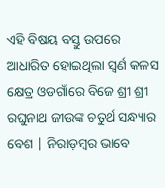ଏହି ବିଷୟ ବସ୍ତୁ ଉପରେ ଆଧାରିତ ହୋଇଥିଲା ସ୍ଵର୍ଣ କଳସ କ୍ଷେତ୍ର ଓଡଗାଁରେ ବିଜେ ଶ୍ରୀ ଶ୍ରୀ ରଘୁନାଥ ଜୀଉଙ୍କ ଚତୁର୍ଥ ସନ୍ଧ୍ୟାର ବେଶ | ନିରାଡ଼ମ୍ବର ଭାବେ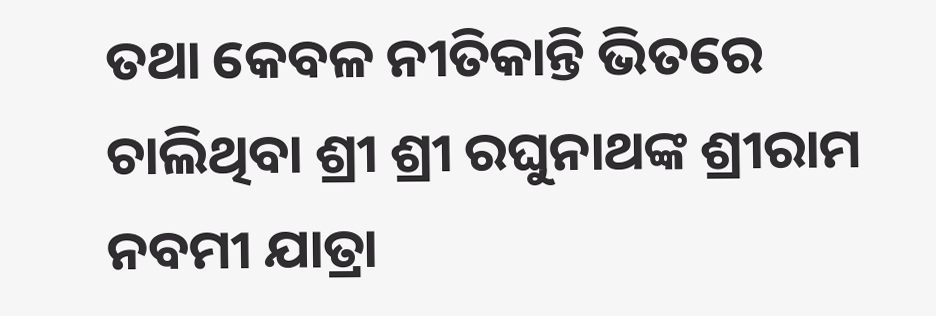ତଥା କେବଳ ନୀତିକାନ୍ତି ଭିତରେ ଚାଲିଥିବା ଶ୍ରୀ ଶ୍ରୀ ରଘୁନାଥଙ୍କ ଶ୍ରୀରାମ ନବମୀ ଯାତ୍ରା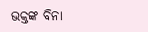ଭକ୍ତଙ୍କ ବିନା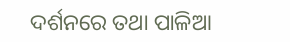ଦର୍ଶନରେ ତଥା ପାଳିଆ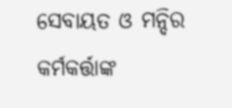ସେବାୟତ ଓ ମନ୍ଦିର କର୍ମକର୍ତ୍ତାଙ୍କ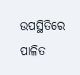ଉପସ୍ଥିତିରେ ପାଳିତ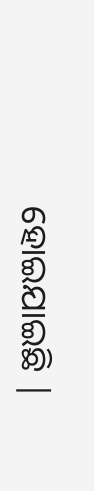ହୋଇଯାଇଛି |